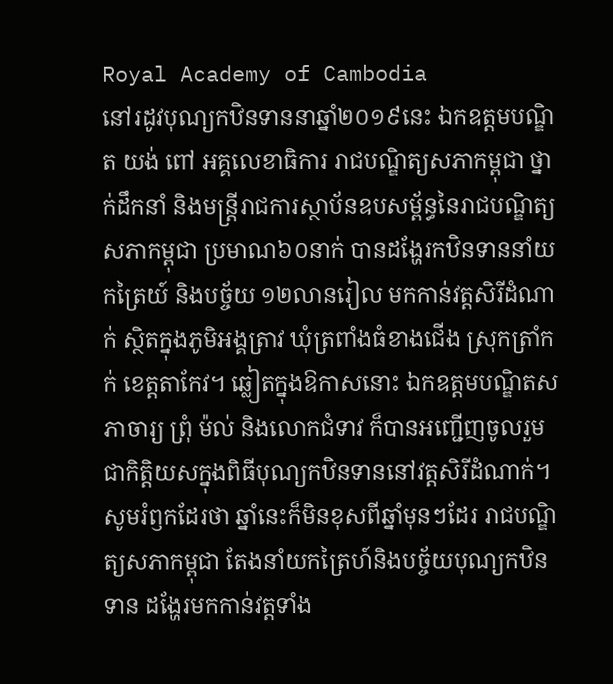Royal Academy of Cambodia
នៅរដូវបុណ្យកឋិនទាននាឆ្នាំ២០១៩នេះ ឯកឧត្ដមបណ្ឌិត យង់ ពៅ អគ្គលេខាធិការ រាជបណ្ឌិត្យសភាកម្ពុជា ថ្នាក់ដឹកនាំ និងមន្ត្រីរាជការស្ថាប័នឧបសម្ព័ន្ធនៃរាជបណ្ឌិត្យសភាកម្ពុជា ប្រមាណ៦០នាក់ បានដង្ហែរកឋិនទាននាំយកត្រៃយ៍ និងបច្ច័យ ១២លានរៀល មកកាន់វត្តសិរីដំណាក់ ស្ថិតក្នុងភូមិអង្គត្រាវ ឃុំត្រពាំងធំខាងជើង ស្រុកត្រាំកក់ ខេត្តតាកែវ។ ឆ្លៀតក្នុងឱកាសនោះ ឯកឧត្តមបណ្ឌិតសភាចារ្យ ព្រុំ ម៉ល់ និងលោកជំទាវ ក៏បានអញ្ជើញចូលរួមជាកិត្តិយសក្នុងពិធីបុណ្យកឋិនទាននៅវត្តសិរីដំណាក់។
សូមរំឭកដែរថា ឆ្នាំនេះក៏មិនខុសពីឆ្នាំមុនៗដែរ រាជបណ្ឌិត្យសភាកម្ពុជា តែងនាំយកត្រៃហ៍និងបច្ច័យបុណ្យកឋិនទាន ដង្ហែរមកកាន់វត្តទាំង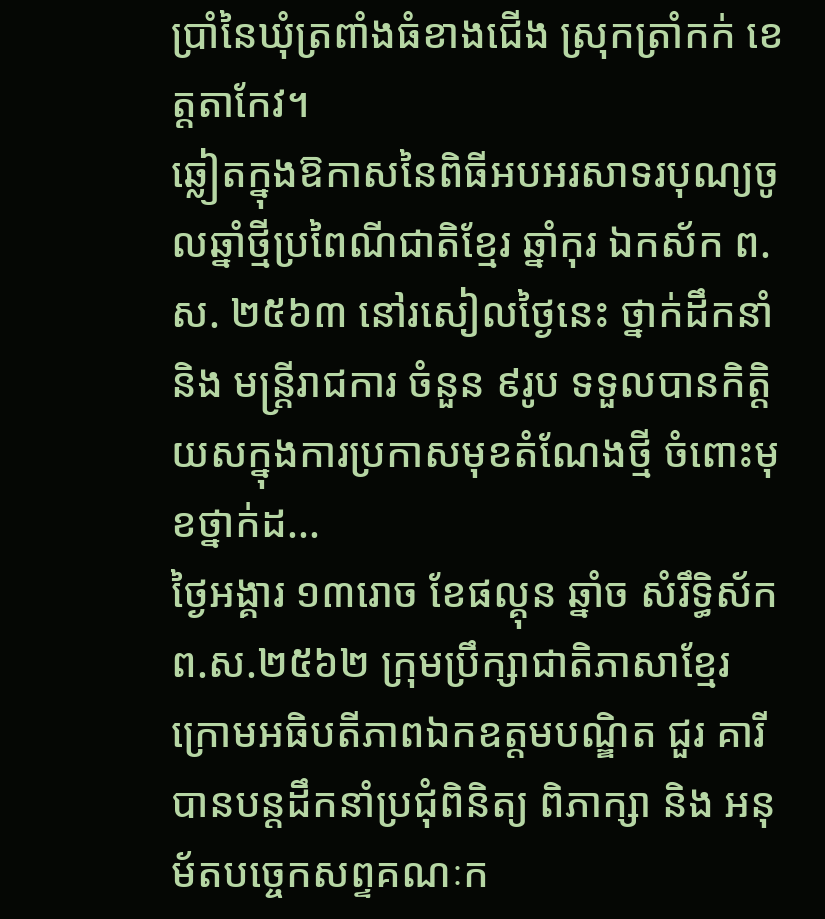ប្រាំនៃឃុំត្រពាំងធំខាងជើង ស្រុកត្រាំកក់ ខេត្តតាកែវ។
ឆ្លៀតក្នុងឱកាសនៃពិធីអបអរសាទរបុណ្យចូលឆ្នាំថ្មីប្រពៃណីជាតិខ្មែរ ឆ្នាំកុរ ឯកស័ក ព.ស. ២៥៦៣ នៅរសៀលថ្ងៃនេះ ថ្នាក់ដឹកនាំ និង មន្ត្រីរាជការ ចំនួន ៩រូប ទទួលបានកិត្តិយសក្នុងការប្រកាសមុខតំណែងថ្មី ចំពោះមុខថ្នាក់ដ...
ថ្ងៃអង្គារ ១៣រោច ខែផល្គុន ឆ្នាំច សំរឹទ្ធិស័ក ព.ស.២៥៦២ ក្រុមប្រឹក្សាជាតិភាសាខ្មែរ ក្រោមអធិបតីភាពឯកឧត្តមបណ្ឌិត ជួរ គារី បានបន្តដឹកនាំប្រជុំពិនិត្យ ពិភាក្សា និង អនុម័តបច្ចេកសព្ទគណៈក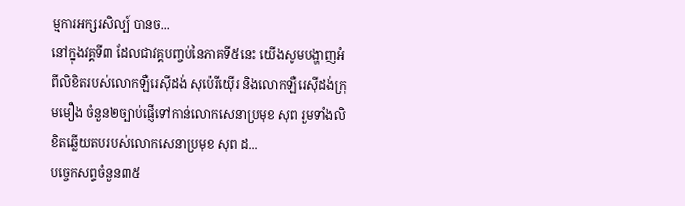ម្មការអក្សរសិល្ប៍ បានច...
នៅក្នុងវគ្គទី៣ ដែលជាវគ្គបញ្ចប់នៃភាគទី៥នេះ យើងសូមបង្ហាញអំពីលិខិតរបស់លោកឡឺរេស៊ីដង់ សុប៉េរីយ៉ើរ និងលោកឡឺរេស៊ីដង់ក្រុមមឿង ចំនួន២ច្បាប់ផ្ញើទៅកាន់លោកសេនាប្រមុខ សុព រួមទាំងលិខិតឆ្លើយតបរបស់លោកសេនាប្រមុខ សុព ដ...
បច្ចេកសព្ទចំនួន៣៥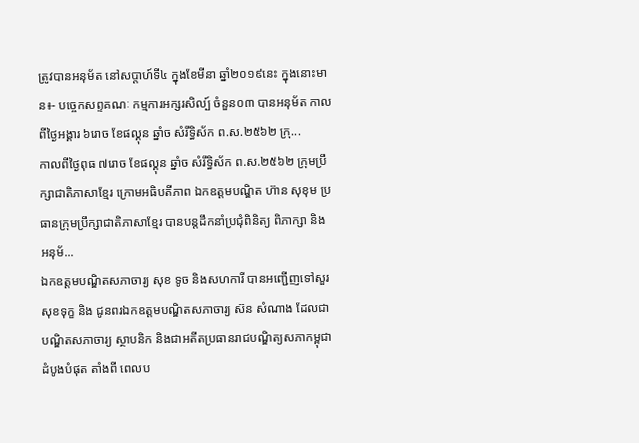ត្រូវបានអនុម័ត នៅសប្តាហ៍ទី៤ ក្នុងខែមីនា ឆ្នាំ២០១៩នេះ ក្នុងនោះមាន៖- បច្ចេកសព្ទគណៈ កម្មការអក្សរសិល្ប៍ ចំនួន០៣ បានអនុម័ត កាលពីថ្ងៃអង្គារ ៦រោច ខែផល្គុន ឆ្នាំច សំរឹទ្ធិស័ក ព.ស.២៥៦២ ក្រុ...
កាលពីថ្ងៃពុធ ៧រោច ខែផល្គុន ឆ្នាំច សំរឹទ្ធិស័ក ព.ស.២៥៦២ ក្រុមប្រឹក្សាជាតិភាសាខ្មែរ ក្រោមអធិបតីភាព ឯកឧត្តមបណ្ឌិត ហ៊ាន សុខុម ប្រធានក្រុមប្រឹក្សាជាតិភាសាខ្មែរ បានបន្តដឹកនាំប្រជុំពិនិត្យ ពិភាក្សា និង អនុម័...
ឯកឧត្តមបណ្ឌិតសភាចារ្យ សុខ ទូច និងសហការី បានអញ្ជើញទៅសួរសុខទុក្ខ និង ជូនពរឯកឧត្តមបណ្ឌិតសភាចារ្យ ស៊ន សំណាង ដែលជាបណ្ឌិតសភាចារ្យ ស្ថាបនិក និងជាអតីតប្រធានរាជបណ្ឌិត្យសភាកម្ពុជាដំបូងបំផុត តាំងពី ពេលប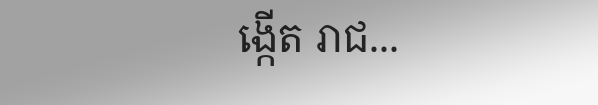ង្កើត រាជ...